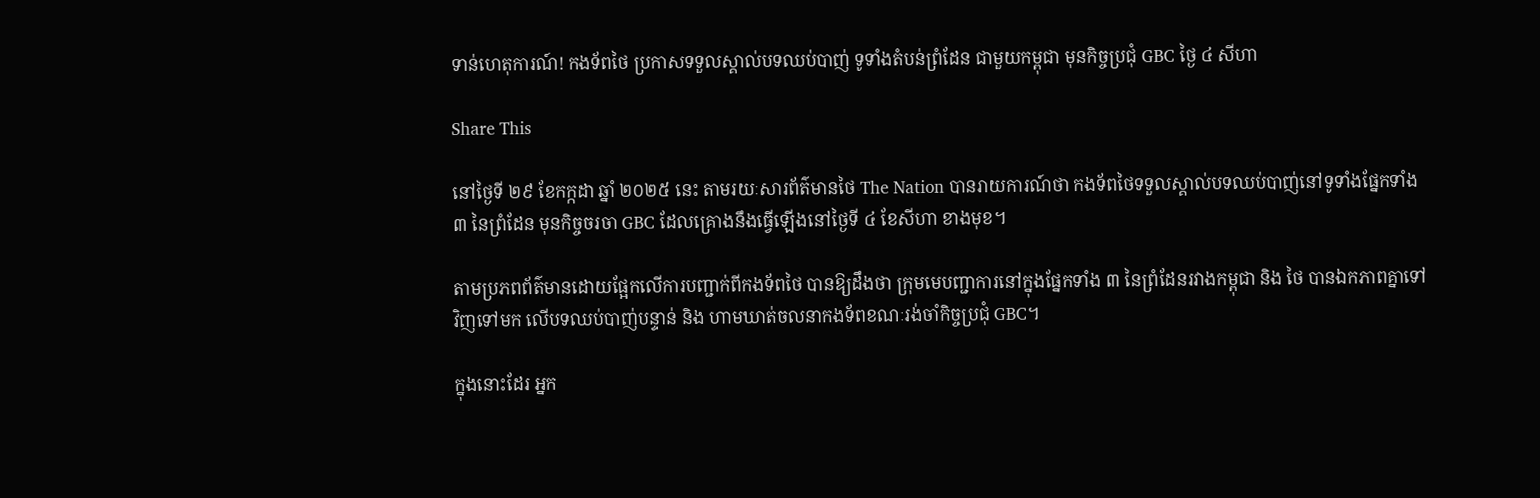ទាន់ហេតុការណ៍! កងទ័ពថៃ ប្រកាសទទួលស្គាល់បទឈប់បាញ់ ទូទាំងតំបន់ព្រំដែន ជាមួយកម្ពុជា មុនកិច្ចប្រជុំ GBC ថ្ងៃ ៤ សីហា

Share This

នៅថ្ងៃទី ២៩ ខែកក្កដា ឆ្នាំ ២០២៥ នេះ តាមរយៈសារព័ត៌មានថៃ The Nation បានរាយការណ៍ថា កងទ័ពថៃទទួលស្គាល់បទឈប់បាញ់នៅទូទាំងផ្នែកទាំង ៣ នៃព្រំដែន មុនកិច្ចចរចា GBC ដែលគ្រោងនឹងធ្វើឡើងនៅថ្ងៃទី ៤ ខែសីហា ខាងមុខ។

តាមប្រភពព័ត៌មានដោយផ្អែកលើការបញ្ជាក់ពីកងទ័ពថៃ បានឱ្យដឹងថា ក្រុមមេបញ្ជាការនៅក្នុងផ្នែកទាំង ៣ នៃព្រំដែនរវាងកម្ពុជា និង ថៃ បានឯកភាពគ្នាទៅវិញទៅមក លើបទឈប់បាញ់បន្ទាន់ និង ហាមឃាត់ចលនាកងទ័ពខណៈរង់ចាំកិច្ចប្រជុំ GBC។

ក្នុងនោះដែរ អ្នក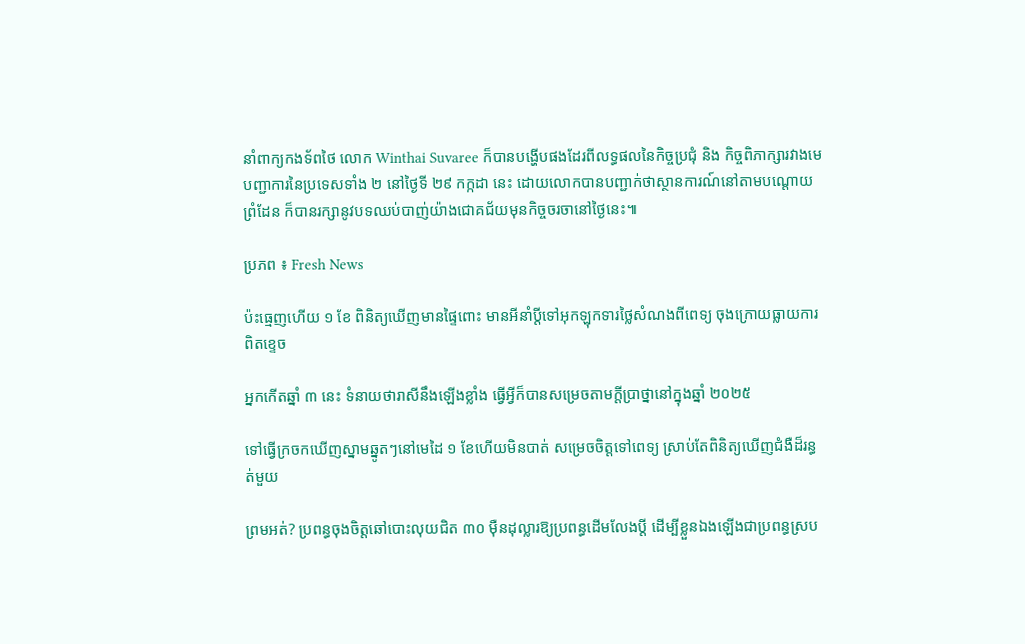នាំពាក្យកងទ័ពថៃ លោក Winthai Suvaree ក៏បានបង្ហើបផងដែរពីលទ្ធផលនៃកិច្ចប្រជុំ និង កិច្ចពិភាក្សារវាងមេបញ្ជាការនៃប្រទេសទាំង ២ នៅថ្ងៃទី ២៩ កក្កដា នេះ ដោយលោកបានបញ្ជាក់ថាស្ថានការណ៍នៅតាមបណ្ដោយព្រំដែន ក៏បានរក្សានូវបទឈប់បាញ់យ៉ាងជោគជ័យមុនកិច្ចចរចានៅថ្ងៃនេះ៕

ប្រភព ៖ Fresh News

ប៉ះធ្មេញហើយ ១ ខែ ពិនិត្យឃើញមានផ្ទៃពោះ មានអីនាំប្ដីទៅអុកឡុកទារថ្លៃសំណងពីពេទ្យ ចុងក្រោយធ្លាយការពិតខ្ទេច

អ្នកកើតឆ្នាំ ៣ នេះ ទំនាយថារាសីនឹងឡើងខ្លាំង ធ្វើអ្វីក៏បានសម្រេចតាមក្ដីប្រាថ្នានៅក្នុងឆ្នាំ ២០២៥

ទៅធ្វើក្រចកឃើញស្នាមឆ្នូតៗនៅមេដៃ ១ ខែហើយមិនបាត់ សម្រេចចិត្តទៅពេទ្យ ស្រាប់តែពិនិត្យឃើញជំងឺដ៏រន្ធត់មួយ

ព្រមអត់? ប្រពន្ធចុងចិត្តឆៅបោះលុយជិត ៣០ ម៉ឺនដុល្លារឱ្យប្រពន្ធដើមលែងប្តី ដើម្បីខ្លួនឯងឡើងជាប្រពន្ធស្រប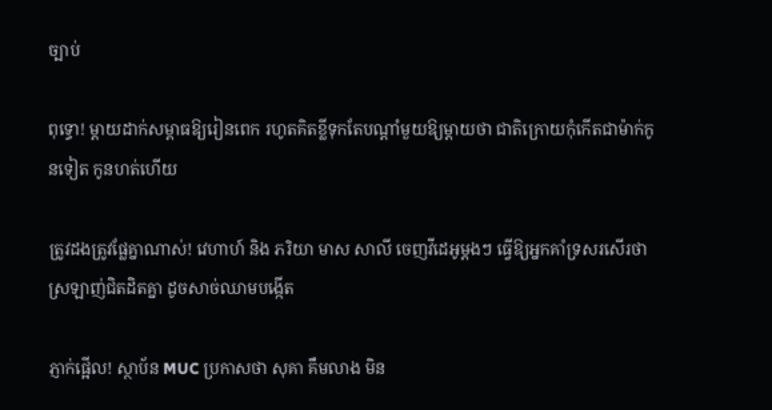ច្បាប់

ពុទ្ធោ! ម្ដាយដាក់សម្ពាធឱ្យរៀនពេក រហូតគិតខ្លីទុកតែបណ្ដាំមួយឱ្យម្តាយថា ជាតិក្រោយកុំកើតជាម៉ាក់កូនទៀត កូនហត់ហើយ

ត្រូវដងត្រូវផ្លែគ្នាណាស់! វេហាហ៍ និង ភរិយា មាស សាលី ចេញវីដេអូម្ដងៗ ធ្វើឱ្យអ្នកគាំទ្រសរសើរថា ស្រឡាញ់ជិតដិតគ្នា ដូចសាច់ឈាមបង្កើត

ភ្ញាក់ផ្អើល! ស្ថាប័ន MUC ប្រកាសថា សុគា គឹមលាង មិន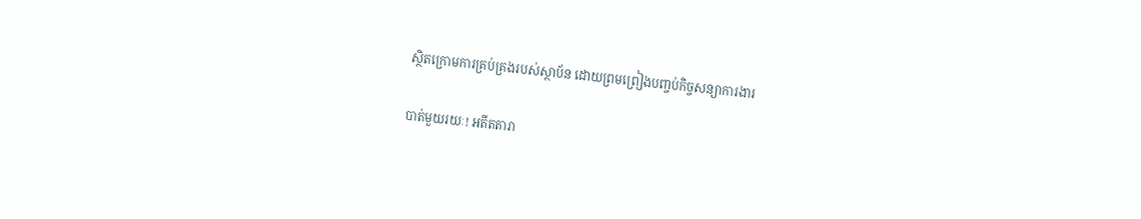ស្ថិតក្រោមការគ្រប់គ្រងរបស់ស្ថាប័ន ដោយព្រមព្រៀងបញ្ចប់កិច្ចសន្យាការងារ

បាត់មួយរយៈ! អតីតតារា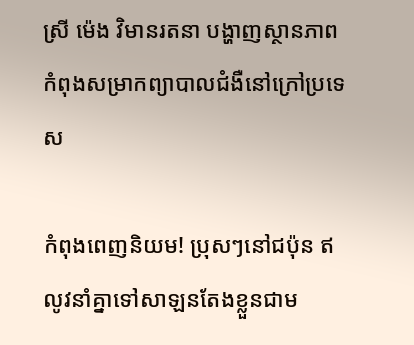ស្រី ម៉េង វិមានរតនា បង្ហាញស្ថានភាពកំពុងសម្រាកព្យាបាលជំងឺនៅក្រៅប្រទេស

កំពុងពេញនិយម! ប្រុសៗនៅជប៉ុន ឥលូវនាំគ្នាទៅសាឡនតែងខ្លួនជាម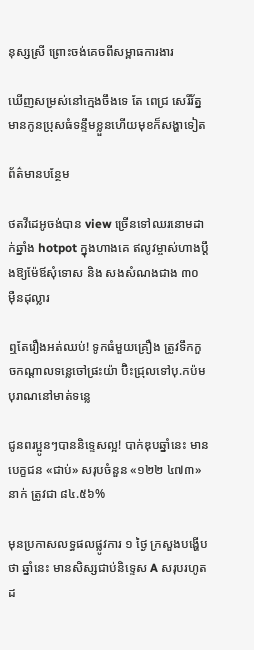នុស្សស្រី ព្រោះចង់គេចពីសម្ពាធការងារ

ឃើញសម្រស់នៅក្មេងចឹងទេ តែ ពេជ្រ សេរីរ័ត្ន មានកូនប្រុសធំទន្ទឹមខ្លួនហើយមុខក៏សង្ហាទៀត

ព័ត៌មានបន្ថែម

ថតវីដេអូចង់បាន view ច្រើនទៅឈរនោមដាក់ឆ្នាំង hotpot ក្នុងហាងគេ ឥលូវម្ចាស់ហាងប្ដឹងឱ្យម៉ែឪសុំទោស និង សងសំណងជាង ៣០ ម៉ឺនដុល្លារ

ឮតែរឿងអត់ឈប់! ទូកធំមួយគ្រឿង ត្រូវទឹកកួចកណ្តាលទន្លេចៅផ្រះយ៉ា ប៊ិះជ្រុលទៅបុ.កប៉មបុរាណនៅមាត់ទន្លេ

ជូនពរប្អូនៗបាននិទ្ទេសល្អ! បាក់ឌុបឆ្នាំនេះ មានបេក្ខជន «ជាប់» សរុបចំនួន «១២២ ៤៧៣» នាក់ ត្រូវជា ៨៤.៥៦%

មុនប្រកាសលទ្ធផលផ្លូវការ ១ ថ្ងៃ ក្រសួងបង្ហើបថា ឆ្នាំនេះ មានសិស្សជាប់និទ្ទេស A សរុបរហូតដ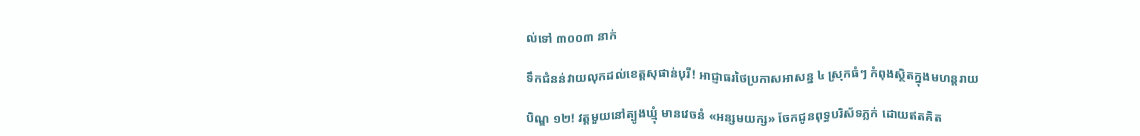ល់ទៅ ៣០០៣ នាក់

ទឹកជំនន់វាយលុកដល់ខេត្តសុផាន់បុរី! អាជ្ញាធរថៃប្រកាសអាសន្ន ៤ ស្រុកធំៗ កំពុងស្ថិតក្នុងមហន្តរាយ

បិណ្ឌ ១២! វត្តមួយនៅត្បូងឃ្មុំ មានវេចនំ «អន្សមយក្ស» ចែកជូនពុទ្ធបរិស័ទភ្លក់ ដោយឥតគិត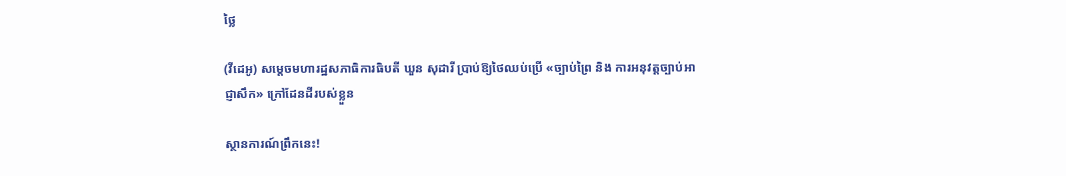ថ្លៃ

(វីដេអូ) សម្តេចមហារដ្ឋសភាធិការធិបតី ឃួន សុដារី ប្រាប់ឱ្យថៃឈប់ប្រើ «ច្បាប់ព្រៃ និង ការអនុវត្តច្បាប់អាជ្ញាសឹក» ក្រៅដែនដីរបស់ខ្លួន

ស្ថានការណ៍ព្រឹកនេះ!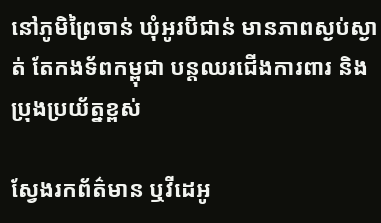នៅភូមិព្រៃចាន់ ឃុំអូរបីជាន់ មានភាពស្ងប់ស្ងាត់ តែកងទ័ពកម្ពុជា បន្តឈរជើងការពារ និង ប្រុងប្រយ័ត្នខ្ពស់

ស្វែងរកព័ត៌មាន ឬវីដេអូ